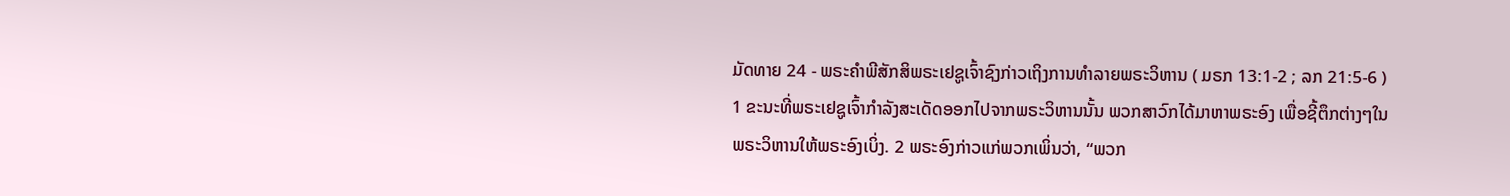ມັດທາຍ 24 - ພຣະຄຳພີສັກສິພຣະເຢຊູເຈົ້າຊົງກ່າວເຖິງການທຳລາຍພຣະວິຫານ ( ມຣກ 13:1-2 ; ລກ 21:5-6 ) 1 ຂະນະທີ່ພຣະເຢຊູເຈົ້າກຳລັງສະເດັດອອກໄປຈາກພຣະວິຫານນັ້ນ ພວກສາວົກໄດ້ມາຫາພຣະອົງ ເພື່ອຊີ້ຕຶກຕ່າງໆໃນພຣະວິຫານໃຫ້ພຣະອົງເບິ່ງ. 2 ພຣະອົງກ່າວແກ່ພວກເພິ່ນວ່າ, “ພວກ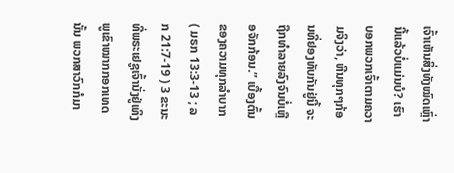ເຈົ້າເຫັນສິ່ງທັງໝົດເຫຼົ່ານີ້ແລ້ວບໍ່ແມ່ນບໍ? ເຮົາບອກພວກເຈົ້າຕາມຄວາມຈິງວ່າ, ຫີນທຸກໆກ້ອນທີ່ຢອງທັບກັນຢູ່ນີ້ ຈະຖືກທຳລາຍລົງຈົນບໍ່ເຫຼືອຈັກກ້ອນ.” ເບື້ອງຕົ້ນຂອງຄວາມທຸກລຳບາກ ( ມຣກ 13:3-13 ; ລກ 21:7-19 ) 3 ຂະນະທີ່ພຣະເຢຊູເຈົ້ານັ່ງຢູ່ເທິງພູເຂົາໝາກກອກເທດນັ້ນ ພວກສາວົກກໍມາ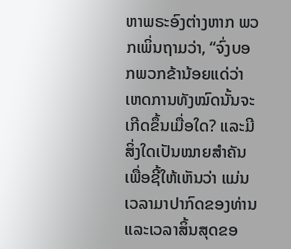ຫາພຣະອົງຕ່າງຫາກ ພວກເພິ່ນຖາມວ່າ, “ຈົ່ງບອກພວກຂ້ານ້ອຍແດ່ວ່າ ເຫດການທັງໝົດນັ້ນຈະເກີດຂຶ້ນເມື່ອໃດ? ແລະມີສິ່ງໃດເປັນໝາຍສຳຄັນເພື່ອຊີ້ໃຫ້ເຫັນວ່າ ແມ່ນເວລາມາປາກົດຂອງທ່ານ ແລະເວລາສິ້ນສຸດຂອ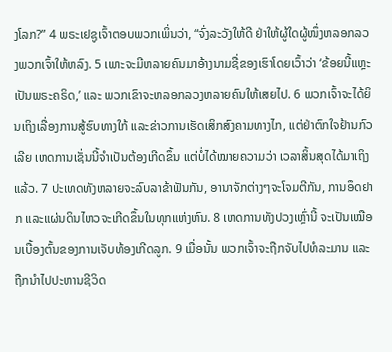ງໂລກ?” 4 ພຣະເຢຊູເຈົ້າຕອບພວກເພິ່ນວ່າ, “ຈົ່ງລະວັງໃຫ້ດີ ຢ່າໃຫ້ຜູ້ໃດຜູ້ໜຶ່ງຫລອກລວງພວກເຈົ້າໃຫ້ຫລົງ. 5 ເພາະຈະມີຫລາຍຄົນມາອ້າງນາມຊື່ຂອງເຮົາໂດຍເວົ້າວ່າ ‘ຂ້ອຍນີ້ແຫຼະ ເປັນພຣະຄຣິດ,’ ແລະ ພວກເຂົາຈະຫລອກລວງຫລາຍຄົນໃຫ້ເສຍໄປ. 6 ພວກເຈົ້າຈະໄດ້ຍິນເຖິງເລື່ອງການສູ້ຮົບທາງໃກ້ ແລະຂ່າວການເຮັດເສິກສົງຄາມທາງໄກ, ແຕ່ຢ່າຕົກໃຈຢ້ານກົວເລີຍ ເຫດການເຊັ່ນນີ້ຈຳເປັນຕ້ອງເກີດຂຶ້ນ ແຕ່ບໍ່ໄດ້ໝາຍຄວາມວ່າ ເວລາສິ້ນສຸດໄດ້ມາເຖິງແລ້ວ. 7 ປະເທດທັງຫລາຍຈະລົບລາຂ້າຟັນກັນ, ອານາຈັກຕ່າງໆຈະໂຈມຕີກັນ, ການອຶດຢາກ ແລະແຜ່ນດິນໄຫວຈະເກີດຂຶ້ນໃນທຸກແຫ່ງຫົນ. 8 ເຫດການທັງປວງເຫຼົ່ານີ້ ຈະເປັນເໝືອນເບື້ອງຕົ້ນຂອງການເຈັບທ້ອງເກີດລູກ. 9 ເມື່ອນັ້ນ ພວກເຈົ້າຈະຖືກຈັບໄປທໍລະມານ ແລະຖືກນຳໄປປະຫານຊີວິດ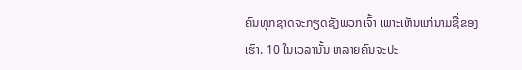ຄົນທຸກຊາດຈະກຽດຊັງພວກເຈົ້າ ເພາະເຫັນແກ່ນາມຊື່ຂອງເຮົາ. 10 ໃນເວລານັ້ນ ຫລາຍຄົນຈະປະ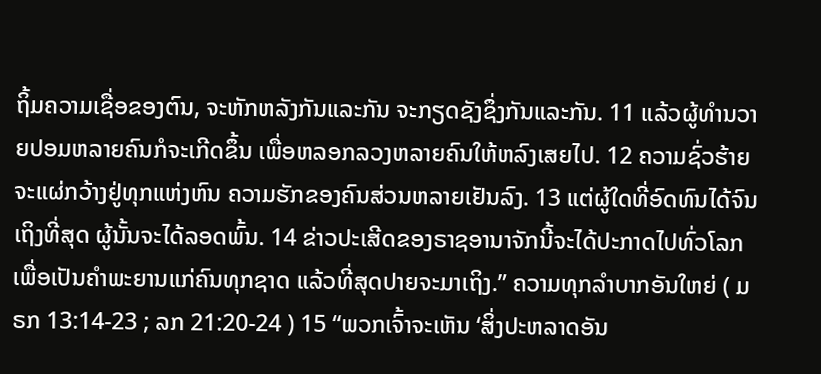ຖິ້ມຄວາມເຊື່ອຂອງຕົນ, ຈະຫັກຫລັງກັນແລະກັນ ຈະກຽດຊັງຊຶ່ງກັນແລະກັນ. 11 ແລ້ວຜູ້ທຳນວາຍປອມຫລາຍຄົນກໍຈະເກີດຂຶ້ນ ເພື່ອຫລອກລວງຫລາຍຄົນໃຫ້ຫລົງເສຍໄປ. 12 ຄວາມຊົ່ວຮ້າຍຈະແຜ່ກວ້າງຢູ່ທຸກແຫ່ງຫົນ ຄວາມຮັກຂອງຄົນສ່ວນຫລາຍເຢັນລົງ. 13 ແຕ່ຜູ້ໃດທີ່ອົດທົນໄດ້ຈົນເຖິງທີ່ສຸດ ຜູ້ນັ້ນຈະໄດ້ລອດພົ້ນ. 14 ຂ່າວປະເສີດຂອງຣາຊອານາຈັກນີ້ຈະໄດ້ປະກາດໄປທົ່ວໂລກ ເພື່ອເປັນຄຳພະຍານແກ່ຄົນທຸກຊາດ ແລ້ວທີ່ສຸດປາຍຈະມາເຖິງ.” ຄວາມທຸກລຳບາກອັນໃຫຍ່ ( ມຣກ 13:14-23 ; ລກ 21:20-24 ) 15 “ພວກເຈົ້າຈະເຫັນ ‘ສິ່ງປະຫລາດອັນ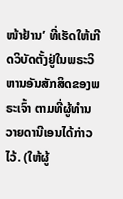ໜ້າຢ້ານ’ ທີ່ເຮັດໃຫ້ເກີດວິບັດຕັ້ງຢູ່ໃນພຣະວິຫານອັນສັກສິດຂອງພຣະເຈົ້າ ຕາມທີ່ຜູ້ທຳນວາຍດານີເອນໄດ້ກ່າວໄວ້. (ໃຫ້ຜູ້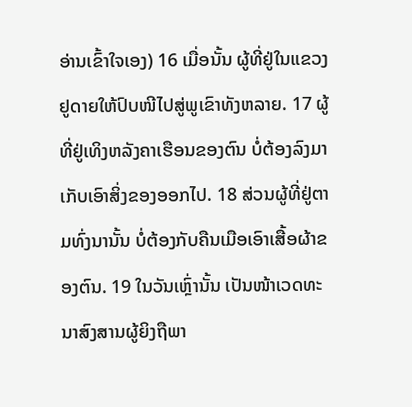ອ່ານເຂົ້າໃຈເອງ) 16 ເມື່ອນັ້ນ ຜູ້ທີ່ຢູ່ໃນແຂວງຢູດາຍໃຫ້ປົບໜີໄປສູ່ພູເຂົາທັງຫລາຍ. 17 ຜູ້ທີ່ຢູ່ເທິງຫລັງຄາເຮືອນຂອງຕົນ ບໍ່ຕ້ອງລົງມາເກັບເອົາສິ່ງຂອງອອກໄປ. 18 ສ່ວນຜູ້ທີ່ຢູ່ຕາມທົ່ງນານັ້ນ ບໍ່ຕ້ອງກັບຄືນເມືອເອົາເສື້ອຜ້າຂອງຕົນ. 19 ໃນວັນເຫຼົ່ານັ້ນ ເປັນໜ້າເວດທະນາສົງສານຜູ້ຍິງຖືພາ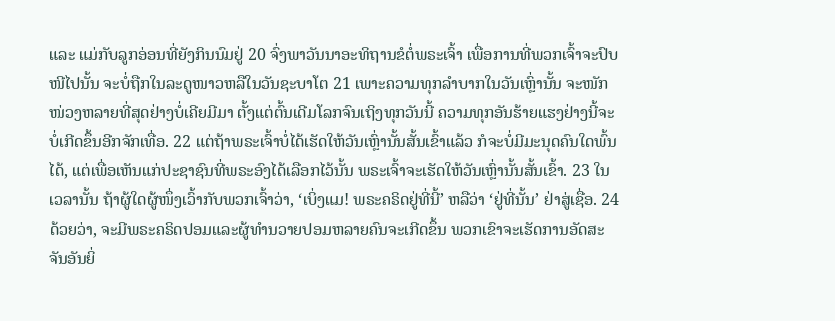ແລະ ແມ່ກັບລູກອ່ອນທີ່ຍັງກິນນົມຢູ່ 20 ຈົ່ງພາວັນນາອະທິຖານຂໍຕໍ່ພຣະເຈົ້າ ເພື່ອການທີ່ພວກເຈົ້າຈະປົບໜີໄປນັ້ນ ຈະບໍ່ຖືກໃນລະດູໜາວຫລືໃນວັນຊະບາໂຕ 21 ເພາະຄວາມທຸກລຳບາກໃນວັນເຫຼົ່ານັ້ນ ຈະໜັກໜ່ວງຫລາຍທີ່ສຸດຢ່າງບໍ່ເຄີຍມີມາ ຕັ້ງແຕ່ຕົ້ນເດີມໂລກຈົນເຖິງທຸກວັນນີ້ ຄວາມທຸກອັນຮ້າຍແຮງຢ່າງນີ້ຈະບໍ່ເກີດຂຶ້ນອີກຈັກເທື່ອ. 22 ແຕ່ຖ້າພຣະເຈົ້າບໍ່ໄດ້ເຮັດໃຫ້ວັນເຫຼົ່ານັ້ນສັ້ນເຂົ້າແລ້ວ ກໍຈະບໍ່ມີມະນຸດຄົນໃດພົ້ນໄດ້, ແຕ່ເພື່ອເຫັນແກ່ປະຊາຊົນທີ່ພຣະອົງໄດ້ເລືອກໄວ້ນັ້ນ ພຣະເຈົ້າຈະເຮັດໃຫ້ວັນເຫຼົ່ານັ້ນສັ້ນເຂົ້າ. 23 ໃນເວລານັ້ນ ຖ້າຜູ້ໃດຜູ້ໜຶ່ງເວົ້າກັບພວກເຈົ້າວ່າ, ‘ເບິ່ງແມ! ພຣະຄຣິດຢູ່ທີ່ນີ້’ ຫລືວ່າ ‘ຢູ່ທີ່ນັ້ນ’ ຢ່າສູ່ເຊື່ອ. 24 ດ້ວຍວ່າ, ຈະມີພຣະຄຣິດປອມແລະຜູ້ທຳນວາຍປອມຫລາຍຄົນຈະເກີດຂຶ້ນ ພວກເຂົາຈະເຮັດການອັດສະຈັນອັນຍິ່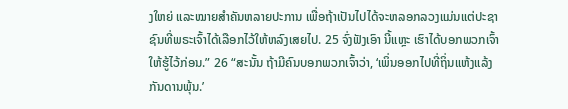ງໃຫຍ່ ແລະໝາຍສຳຄັນຫລາຍປະການ ເພື່ອຖ້າເປັນໄປໄດ້ຈະຫລອກລວງແມ່ນແຕ່ປະຊາຊົນທີ່ພຣະເຈົ້າໄດ້ເລືອກໄວ້ໃຫ້ຫລົງເສຍໄປ. 25 ຈົ່ງຟັງເອົາ ນີ້ແຫຼະ ເຮົາໄດ້ບອກພວກເຈົ້າໃຫ້ຮູ້ໄວ້ກ່ອນ.” 26 “ສະນັ້ນ ຖ້າມີຄົນບອກພວກເຈົ້າວ່າ, ‘ເພິ່ນອອກໄປທີ່ຖິ່ນແຫ້ງແລ້ງກັນດານພຸ້ນ.’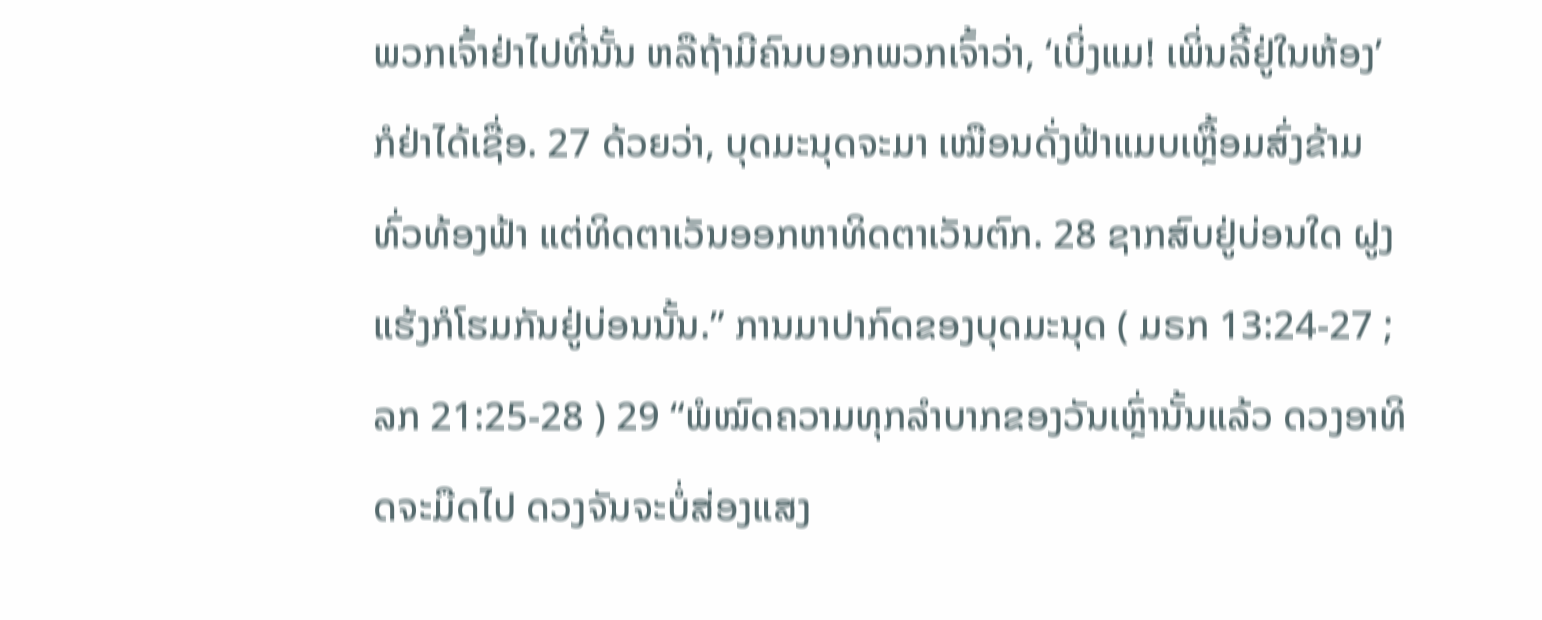ພວກເຈົ້າຢ່າໄປທີ່ນັ້ນ ຫລືຖ້າມີຄົນບອກພວກເຈົ້າວ່າ, ‘ເບິ່ງແມ! ເພິ່ນລີ້ຢູ່ໃນຫ້ອງ’ ກໍຢ່າໄດ້ເຊື່ອ. 27 ດ້ວຍວ່າ, ບຸດມະນຸດຈະມາ ເໝືອນດັ່ງຟ້າແມບເຫຼື້ອມສົ່ງຂ້າມທົ່ວທ້ອງຟ້າ ແຕ່ທິດຕາເວັນອອກຫາທິດຕາເວັນຕົກ. 28 ຊາກສົບຢູ່ບ່ອນໃດ ຝູງແຮ້ງກໍໂຮມກັນຢູ່ບ່ອນນັ້ນ.” ການມາປາກົດຂອງບຸດມະນຸດ ( ມຣກ 13:24-27 ; ລກ 21:25-28 ) 29 “ພໍໝົດຄວາມທຸກລຳບາກຂອງວັນເຫຼົ່ານັ້ນແລ້ວ ດວງອາທິດຈະມືດໄປ ດວງຈັນຈະບໍ່ສ່ອງແສງ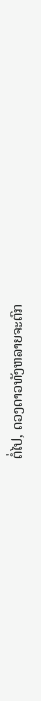ຕໍ່ໄປ, ດວງດາວທັງຫລາຍຈະຕົກ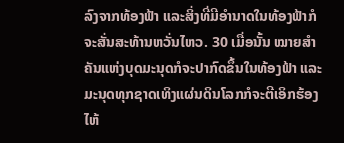ລົງຈາກທ້ອງຟ້າ ແລະສິ່ງທີ່ມີອຳນາດໃນທ້ອງຟ້າກໍຈະສັ່ນສະທ້ານຫວັ່ນໄຫວ. 30 ເມື່ອນັ້ນ ໝາຍສຳຄັນແຫ່ງບຸດມະນຸດກໍຈະປາກົດຂຶ້ນໃນທ້ອງຟ້າ ແລະມະນຸດທຸກຊາດເທິງແຜ່ນດິນໂລກກໍຈະຕີເອິກຮ້ອງໄຫ້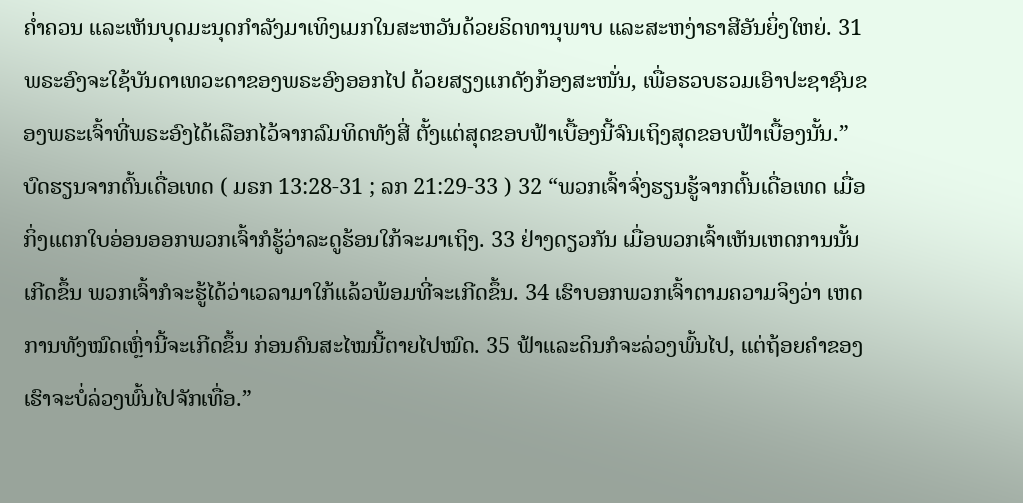ຄໍ່າຄວນ ແລະເຫັນບຸດມະນຸດກຳລັງມາເທິງເມກໃນສະຫວັນດ້ວຍຣິດທານຸພາບ ແລະສະຫງ່າຣາສີອັນຍິ່ງໃຫຍ່. 31 ພຣະອົງຈະໃຊ້ບັນດາເທວະດາຂອງພຣະອົງອອກໄປ ດ້ວຍສຽງແກດັງກ້ອງສະໜັ່ນ, ເພື່ອຮວບຮວມເອົາປະຊາຊົນຂອງພຣະເຈົ້າທີ່ພຣະອົງໄດ້ເລືອກໄວ້ຈາກລົມທິດທັງສີ່ ຕັ້ງແຕ່ສຸດຂອບຟ້າເບື້ອງນີ້ຈົນເຖິງສຸດຂອບຟ້າເບື້ອງນັ້ນ.” ບົດຮຽນຈາກຕົ້ນເດື່ອເທດ ( ມຣກ 13:28-31 ; ລກ 21:29-33 ) 32 “ພວກເຈົ້າຈົ່ງຮຽນຮູ້ຈາກຕົ້ນເດື່ອເທດ ເມື່ອກິ່ງແຕກໃບອ່ອນອອກພວກເຈົ້າກໍຮູ້ວ່າລະດູຮ້ອນໃກ້ຈະມາເຖິງ. 33 ຢ່າງດຽວກັນ ເມື່ອພວກເຈົ້າເຫັນເຫດການນັ້ນເກີດຂຶ້ນ ພວກເຈົ້າກໍຈະຮູ້ໄດ້ວ່າເວລາມາໃກ້ແລ້ວພ້ອມທີ່ຈະເກີດຂຶ້ນ. 34 ເຮົາບອກພວກເຈົ້າຕາມຄວາມຈິງວ່າ ເຫດການທັງໝົດເຫຼົ່ານີ້ຈະເກີດຂຶ້ນ ກ່ອນຄົນສະໄໝນີ້ຕາຍໄປໝົດ. 35 ຟ້າແລະດິນກໍຈະລ່ວງພົ້ນໄປ, ແຕ່ຖ້ອຍຄຳຂອງເຮົາຈະບໍ່ລ່ວງພົ້ນໄປຈັກເທື່ອ.”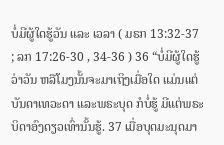ບໍ່ມີຜູ້ໃດຮູ້ວັນ ແລະ ເວລາ ( ມຣກ 13:32-37 ; ລກ 17:26-30 , 34-36 ) 36 “ບໍ່ມີຜູ້ໃດຮູ້ວ່າວັນ ຫລືໂມງນັ້ນຈະມາເຖິງເມື່ອໃດ ແມ່ນແຕ່ບັນດາເທວະດາ ແລະພຣະບຸດ ກໍບໍ່ຮູ້ ມີແຕ່ພຣະບິດາອົງດຽວເທົ່ານັ້ນຮູ້. 37 ເມື່ອບຸດມະນຸດມາ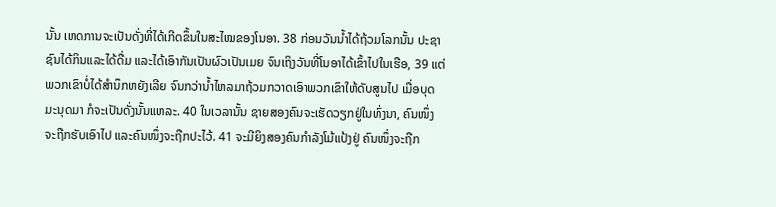ນັ້ນ ເຫດການຈະເປັນດັ່ງທີ່ໄດ້ເກີດຂຶ້ນໃນສະໄໝຂອງໂນອາ. 38 ກ່ອນວັນນໍ້າໄດ້ຖ້ວມໂລກນັ້ນ ປະຊາຊົນໄດ້ກິນແລະໄດ້ດື່ມ ແລະໄດ້ເອົາກັນເປັນຜົວເປັນເມຍ ຈົນເຖິງວັນທີ່ໂນອາໄດ້ເຂົ້າໄປໃນເຮືອ, 39 ແຕ່ພວກເຂົາບໍ່ໄດ້ສຳນຶກຫຍັງເລີຍ ຈົນກວ່ານໍ້າໄຫລມາຖ້ວມກວາດເອົາພວກເຂົາໃຫ້ດັບສູນໄປ ເມື່ອບຸດມະນຸດມາ ກໍຈະເປັນດັ່ງນັ້ນແຫລະ. 40 ໃນເວລານັ້ນ ຊາຍສອງຄົນຈະເຮັດວຽກຢູ່ໃນທົ່ງນາ, ຄົນໜຶ່ງຈະຖືກຮັບເອົາໄປ ແລະຄົນໜຶ່ງຈະຖືກປະໄວ້. 41 ຈະມີຍິງສອງຄົນກຳລັງໂມ້ແປ້ງຢູ່ ຄົນໜຶ່ງຈະຖືກ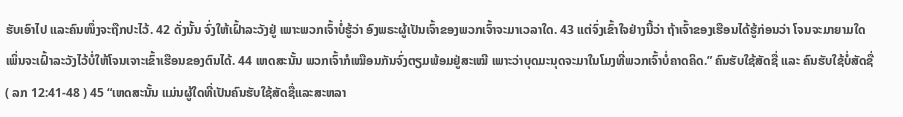ຮັບເອົາໄປ ແລະຄົນໜຶ່ງຈະຖືກປະໄວ້. 42 ດັ່ງນັ້ນ ຈົ່ງໃຫ້ເຝົ້າລະວັງຢູ່ ເພາະພວກເຈົ້າບໍ່ຮູ້ວ່າ ອົງພຣະຜູ້ເປັນເຈົ້າຂອງພວກເຈົ້າຈະມາເວລາໃດ. 43 ແຕ່ຈົ່ງເຂົ້າໃຈຢ່າງນີ້ວ່າ ຖ້າເຈົ້າຂອງເຮືອນໄດ້ຮູ້ກ່ອນວ່າ ໂຈນຈະມາຍາມໃດ ເພິ່ນຈະເຝົ້າລະວັງໄວ້ບໍ່ໃຫ້ໂຈນເຈາະເຂົ້າເຮືອນຂອງຕົນໄດ້. 44 ເຫດສະນັ້ນ ພວກເຈົ້າກໍເໝືອນກັນຈົ່ງຕຽມພ້ອມຢູ່ສະເໝີ ເພາະວ່າບຸດມະນຸດຈະມາໃນໂມງທີ່ພວກເຈົ້າບໍ່ຄາດຄິດ.” ຄົນຮັບໃຊ້ສັດຊື່ ແລະ ຄົນຮັບໃຊ້ບໍ່ສັດຊື່ ( ລກ 12:41-48 ) 45 “ເຫດສະນັ້ນ ແມ່ນຜູ້ໃດທີ່ເປັນຄົນຮັບໃຊ້ສັດຊື່ແລະສະຫລາ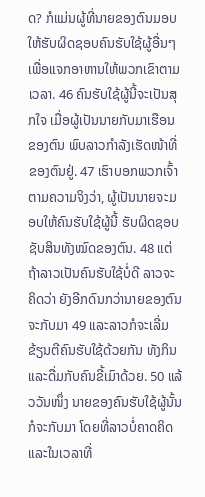ດ? ກໍແມ່ນຜູ້ທີ່ນາຍຂອງຕົນມອບໃຫ້ຮັບຜິດຊອບຄົນຮັບໃຊ້ຜູ້ອື່ນໆ ເພື່ອແຈກອາຫານໃຫ້ພວກເຂົາຕາມເວລາ. 46 ຄົນຮັບໃຊ້ຜູ້ນີ້ຈະເປັນສຸກໃຈ ເມື່ອຜູ້ເປັນນາຍກັບມາເຮືອນຂອງຕົນ ພົບລາວກຳລັງເຮັດໜ້າທີ່ຂອງຕົນຢູ່. 47 ເຮົາບອກພວກເຈົ້າຕາມຄວາມຈິງວ່າ, ຜູ້ເປັນນາຍຈະມອບໃຫ້ຄົນຮັບໃຊ້ຜູ້ນີ້ ຮັບຜິດຊອບຊັບສິນທັງໝົດຂອງຕົນ. 48 ແຕ່ຖ້າລາວເປັນຄົນຮັບໃຊ້ບໍ່ດີ ລາວຈະຄິດວ່າ ຍັງອີກດົນກວ່ານາຍຂອງຕົນຈະກັບມາ 49 ແລະລາວກໍຈະເລີ່ມຂ້ຽນຕີຄົນຮັບໃຊ້ດ້ວຍກັນ ທັງກິນແລະດື່ມກັບຄົນຂີ້ເມົາດ້ວຍ. 50 ແລ້ວວັນໜຶ່ງ ນາຍຂອງຄົນຮັບໃຊ້ຜູ້ນັ້ນກໍຈະກັບມາ ໂດຍທີ່ລາວບໍ່ຄາດຄິດ ແລະໃນເວລາທີ່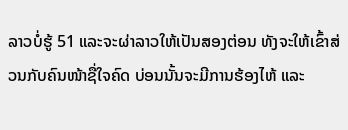ລາວບໍ່ຮູ້ 51 ແລະຈະຜ່າລາວໃຫ້ເປັນສອງຕ່ອນ ທັງຈະໃຫ້ເຂົ້າສ່ວນກັບຄົນໜ້າຊື່ໃຈຄົດ ບ່ອນນັ້ນຈະມີການຮ້ອງໄຫ້ ແລະ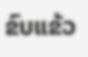ຂົບແຂ້ວ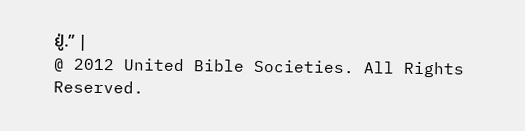ຢູ່.” |
@ 2012 United Bible Societies. All Rights Reserved.